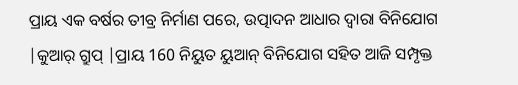ପ୍ରାୟ ଏକ ବର୍ଷର ତୀବ୍ର ନିର୍ମାଣ ପରେ, ଉତ୍ପାଦନ ଆଧାର ଦ୍ୱାରା ବିନିଯୋଗ |କୁଆର୍ ଗ୍ରୁପ୍ |ପ୍ରାୟ 160 ନିୟୁତ ୟୁଆନ୍ ବିନିଯୋଗ ସହିତ ଆଜି ସମ୍ପୃକ୍ତ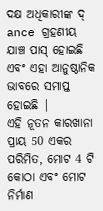ଦକ୍ଷ ଅଧିକାରୀଙ୍କ ଦ୍ ance ଗ୍ରହଣୀୟ ଯାଞ୍ଚ ପାସ୍ ହୋଇଛି ଏବଂ ଏହା ଆନୁଷ୍ଠାନିକ ଭାବରେ ସମାପ୍ତ ହୋଇଛି |
ଏହି ନୂତନ କାରଖାନା ପ୍ରାୟ 50 ଏକର ପରିମିତ, ମୋଟ 4 ଟି କୋଠା ଏବଂ ମୋଟ ନିର୍ମାଣ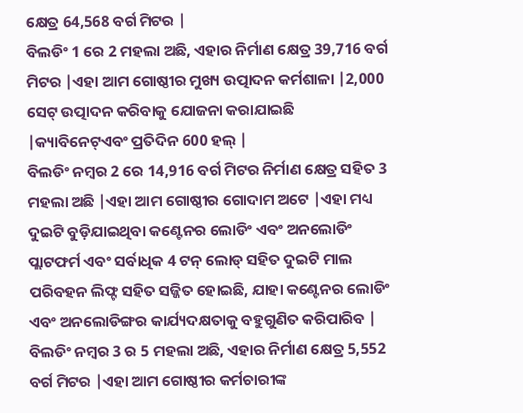କ୍ଷେତ୍ର 64,568 ବର୍ଗ ମିଟର |
ବିଲଡିଂ 1 ରେ 2 ମହଲା ଅଛି, ଏହାର ନିର୍ମାଣ କ୍ଷେତ୍ର 39,716 ବର୍ଗ ମିଟର |ଏହା ଆମ ଗୋଷ୍ଠୀର ମୁଖ୍ୟ ଉତ୍ପାଦନ କର୍ମଶାଳା |2,000 ସେଟ୍ ଉତ୍ପାଦନ କରିବାକୁ ଯୋଜନା କରାଯାଇଛି |କ୍ୟାବିନେଟ୍ଏବଂ ପ୍ରତିଦିନ 600 ହଲ୍ |
ବିଲଡିଂ ନମ୍ବର 2 ରେ 14,916 ବର୍ଗ ମିଟର ନିର୍ମାଣ କ୍ଷେତ୍ର ସହିତ 3 ମହଲା ଅଛି |ଏହା ଆମ ଗୋଷ୍ଠୀର ଗୋଦାମ ଅଟେ |ଏହା ମଧ୍ୟ ଦୁଇଟି ବୁଡ଼ିଯାଇଥିବା କଣ୍ଟେନର ଲୋଡିଂ ଏବଂ ଅନଲୋଡିଂ ପ୍ଲାଟଫର୍ମ ଏବଂ ସର୍ବାଧିକ 4 ଟନ୍ ଲୋଡ୍ ସହିତ ଦୁଇଟି ମାଲ ପରିବହନ ଲିଫ୍ଟ ସହିତ ସଜ୍ଜିତ ହୋଇଛି, ଯାହା କଣ୍ଟେନର ଲୋଡିଂ ଏବଂ ଅନଲୋଡିଙ୍ଗର କାର୍ଯ୍ୟଦକ୍ଷତାକୁ ବହୁଗୁଣିତ କରିପାରିବ |
ବିଲଡିଂ ନମ୍ବର 3 ର 5 ମହଲା ଅଛି, ଏହାର ନିର୍ମାଣ କ୍ଷେତ୍ର 5,552 ବର୍ଗ ମିଟର |ଏହା ଆମ ଗୋଷ୍ଠୀର କର୍ମଚାରୀଙ୍କ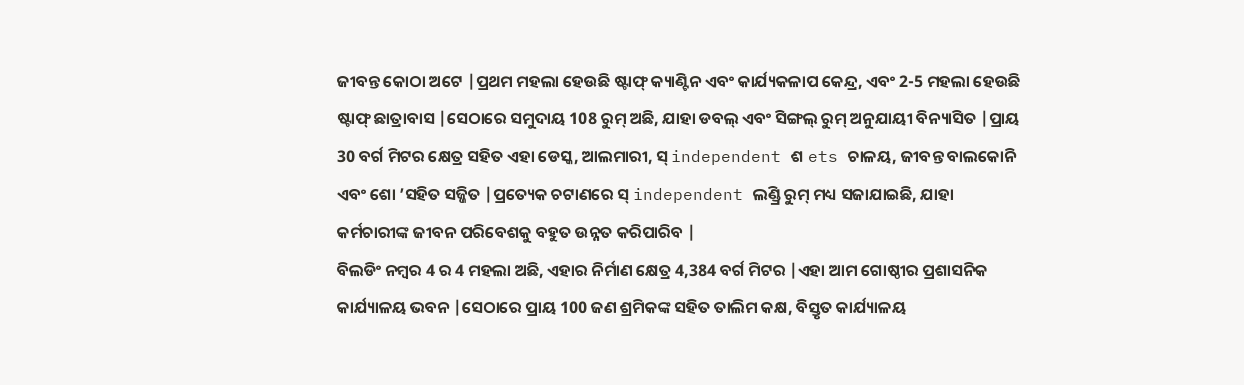ଜୀବନ୍ତ କୋଠା ଅଟେ |ପ୍ରଥମ ମହଲା ହେଉଛି ଷ୍ଟାଫ୍ କ୍ୟାଣ୍ଟିନ ଏବଂ କାର୍ଯ୍ୟକଳାପ କେନ୍ଦ୍ର, ଏବଂ 2-5 ମହଲା ହେଉଛି ଷ୍ଟାଫ୍ ଛାତ୍ରାବାସ |ସେଠାରେ ସମୁଦାୟ 108 ରୁମ୍ ଅଛି, ଯାହା ଡବଲ୍ ଏବଂ ସିଙ୍ଗଲ୍ ରୁମ୍ ଅନୁଯାୟୀ ବିନ୍ୟାସିତ |ପ୍ରାୟ 30 ବର୍ଗ ମିଟର କ୍ଷେତ୍ର ସହିତ ଏହା ଡେସ୍କ, ଆଲମାରୀ, ସ୍ independent ଶ ets ଚାଳୟ, ଜୀବନ୍ତ ବାଲକୋନି ଏବଂ ଶୋ ’ସହିତ ସଜ୍ଜିତ |ପ୍ରତ୍ୟେକ ଚଟାଣରେ ସ୍ independent ଲଣ୍ଡ୍ରି ରୁମ୍ ମଧ୍ୟ ସଜାଯାଇଛି, ଯାହା କର୍ମଚାରୀଙ୍କ ଜୀବନ ପରିବେଶକୁ ବହୁତ ଉନ୍ନତ କରିପାରିବ |
ବିଲଡିଂ ନମ୍ବର 4 ର 4 ମହଲା ଅଛି, ଏହାର ନିର୍ମାଣ କ୍ଷେତ୍ର 4,384 ବର୍ଗ ମିଟର |ଏହା ଆମ ଗୋଷ୍ଠୀର ପ୍ରଶାସନିକ କାର୍ଯ୍ୟାଳୟ ଭବନ |ସେଠାରେ ପ୍ରାୟ 100 ଜଣ ଶ୍ରମିକଙ୍କ ସହିତ ତାଲିମ କକ୍ଷ, ବିସ୍ତୃତ କାର୍ଯ୍ୟାଳୟ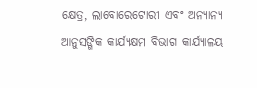କ୍ଷେତ୍ର, ଲାବୋରେଟୋରୀ ଏବଂ ଅନ୍ୟାନ୍ୟ ଆନୁସଙ୍ଗିକ କାର୍ଯ୍ୟକ୍ଷମ ବିଭାଗ କାର୍ଯ୍ୟାଳୟ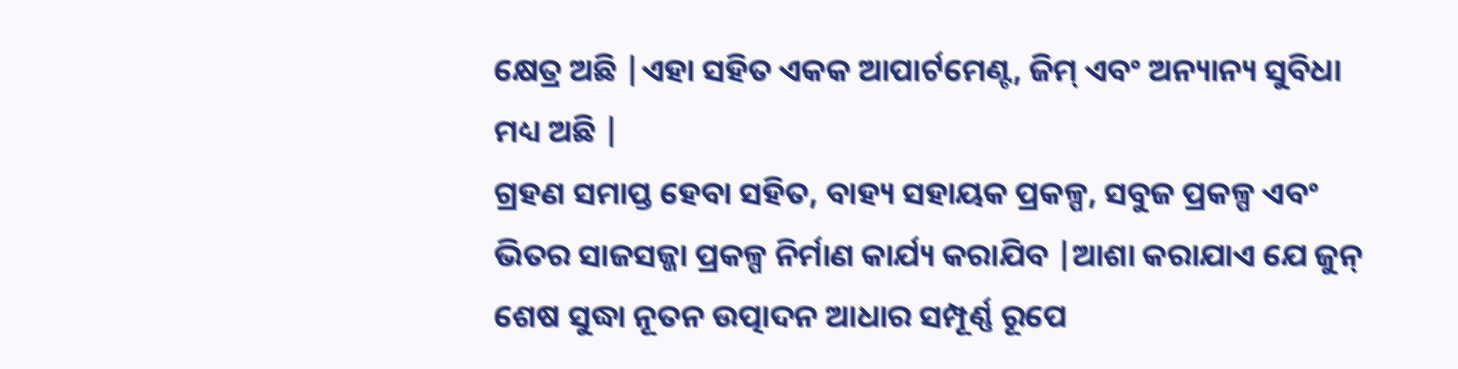କ୍ଷେତ୍ର ଅଛି |ଏହା ସହିତ ଏକକ ଆପାର୍ଟମେଣ୍ଟ, ଜିମ୍ ଏବଂ ଅନ୍ୟାନ୍ୟ ସୁବିଧା ମଧ୍ୟ ଅଛି |
ଗ୍ରହଣ ସମାପ୍ତ ହେବା ସହିତ, ବାହ୍ୟ ସହାୟକ ପ୍ରକଳ୍ପ, ସବୁଜ ପ୍ରକଳ୍ପ ଏବଂ ଭିତର ସାଜସଜ୍ଜା ପ୍ରକଳ୍ପ ନିର୍ମାଣ କାର୍ଯ୍ୟ କରାଯିବ |ଆଶା କରାଯାଏ ଯେ ଜୁନ୍ ଶେଷ ସୁଦ୍ଧା ନୂତନ ଉତ୍ପାଦନ ଆଧାର ସମ୍ପୂର୍ଣ୍ଣ ରୂପେ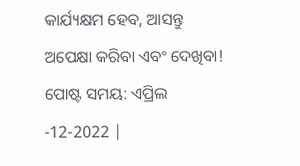କାର୍ଯ୍ୟକ୍ଷମ ହେବ, ଆସନ୍ତୁ ଅପେକ୍ଷା କରିବା ଏବଂ ଦେଖିବା!
ପୋଷ୍ଟ ସମୟ: ଏପ୍ରିଲ -12-2022 |